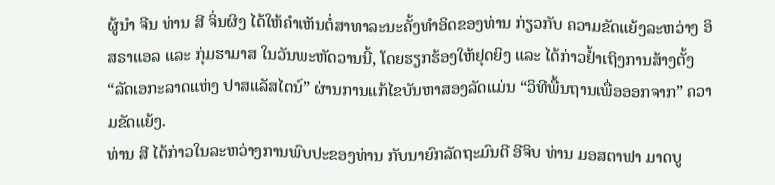ຜູ້ນຳ ຈີນ ທ່ານ ສີ ຈິ່ນຜິງ ໄດ້ໃຫ້ຄຳເຫັນຕໍ່ສາທາລະນະຄັ້ງທຳອິດຂອງທ່ານ ກ່ຽວກັບ ຄວາມຂັດແຍ້ງລະຫວ່າງ ອິສຣາແອລ ແລະ ກຸ່ມຮາມາສ ໃນວັນພະຫັດວານນີ້, ໂດຍຮຽກຮ້ອງໃຫ້ຢຸດຍິງ ແລະ ໄດ້ກ່າວຢ້ຳເຖິງການສ້າງຕັ້ງ “ລັດເອກະລາດແຫ່ງ ປາສແລັສໄຕນ໌” ຜ່ານການແກ້ໄຂບັນຫາສອງລັດແມ່ນ “ວິທີພື້ນຖານເພື່ອອອກຈາກ” ຄວາມຂັດແຍ້ງ.
ທ່ານ ສີ ໄດ້ກ່າວໃນລະຫວ່າງການພົບປະຂອງທ່ານ ກັບນາຍົກລັດຖະມົນຕີ ອີຈິບ ທ່ານ ມອສຕາຟາ ມາດບູ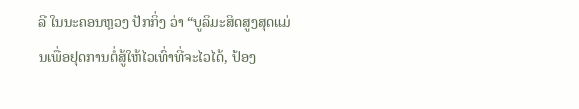ລີ ໃນນະຄອນຫຼວງ ປັກກິ່ງ ວ່າ “ບູລິມະສິດສູງສຸດແມ່ນເພື່ອຢຸດການຕໍ່ສູ້ໃຫ້ໄວເທົ່າທີ່ຈະໄວໄດ້, ປ້ອງ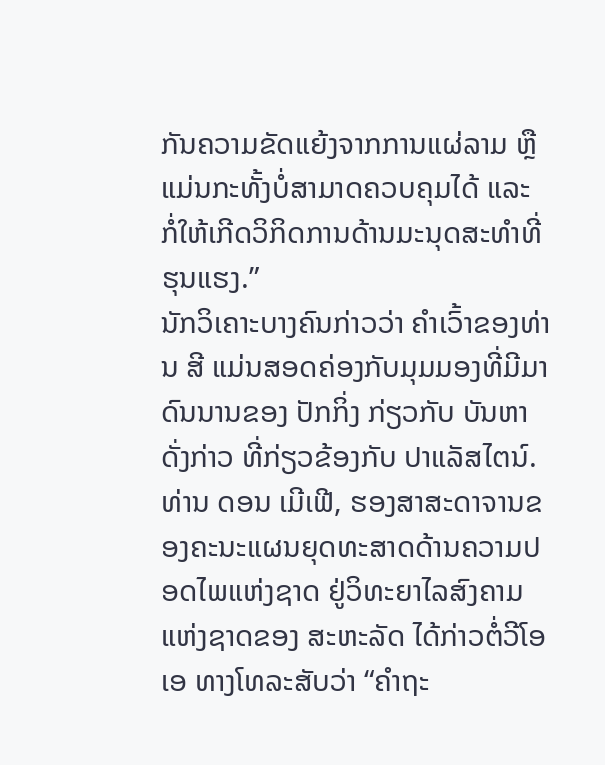ກັນຄວາມຂັດແຍ້ງຈາກການແຜ່ລາມ ຫຼື ແມ່ນກະທັ້ງບໍ່ສາມາດຄວບຄຸມໄດ້ ແລະ ກໍ່ໃຫ້ເກີດວິກິດການດ້ານມະນຸດສະທຳທີ່ຮຸນແຮງ.”
ນັກວິເຄາະບາງຄົນກ່າວວ່າ ຄຳເວົ້າຂອງທ່ານ ສີ ແມ່ນສອດຄ່ອງກັບມຸມມອງທີ່ມີມາດົນນານຂອງ ປັກກິ່ງ ກ່ຽວກັບ ບັນຫາດັ່ງກ່າວ ທີ່ກ່ຽວຂ້ອງກັບ ປາແລັສໄຕນ໌. ທ່ານ ດອນ ເມີເຟີ, ຮອງສາສະດາຈານຂອງຄະນະແຜນຍຸດທະສາດດ້ານຄວາມປອດໄພແຫ່ງຊາດ ຢູ່ວິທະຍາໄລສົງຄາມແຫ່ງຊາດຂອງ ສະຫະລັດ ໄດ້ກ່າວຕໍ່ວີໂອເອ ທາງໂທລະສັບວ່າ “ຄຳຖະ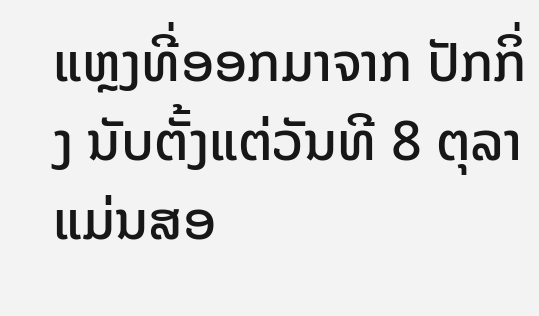ແຫຼງທີ່ອອກມາຈາກ ປັກກິ່ງ ນັບຕັ້ງແຕ່ວັນທີ 8 ຕຸລາ ແມ່ນສອ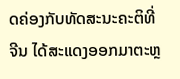ດຄ່ອງກັບທັດສະນະຄະຕິທີ່ ຈີນ ໄດ້ສະແດງອອກມາຕະຫຼ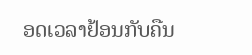ອດເວລາຢ້ອນກັບຄືນ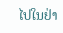ໄປໃນຢ່າ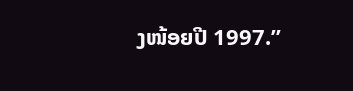ງໜ້ອຍປີ 1997.”